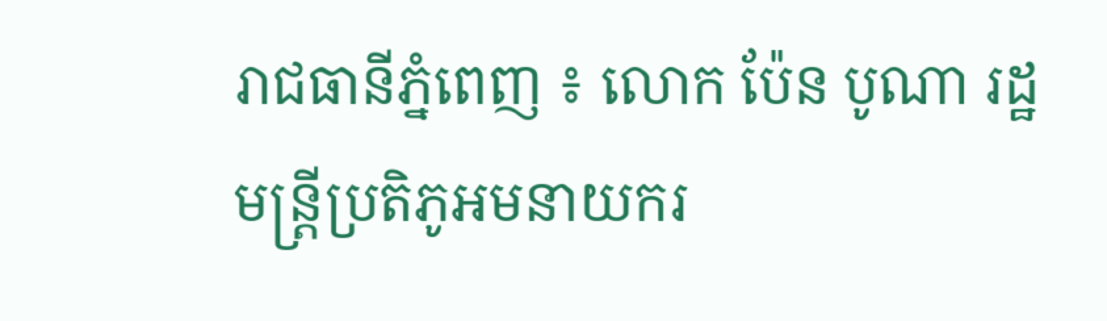រាជធានីភ្នំពេញ ៖ លោក ប៉ែន បូណា រដ្ឋមន្ត្រីប្រតិភូអមនាយករ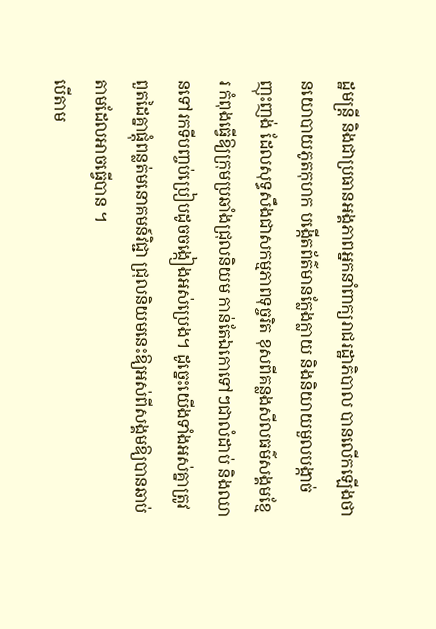ដ្ឋមន្ត្រី និងជាប្រធានអង្គភាពអ្នកនាំពាក្យរាជរដ្ឋាភិបាល បានលើកឡើងថា នយោបាយភូតកុហក បង្កើតព័ត៌មានក្លែងក្លាយ និងនិយាយមួលបង្កាច់ ញុះញង់ ដែលសុទ្ធសឹងជាសកម្មភាពទុច្ចរិត ខុសពីគន្លងសីលធម៌សង្គមខ្មែរ កំពុងធ្វើឱ្យក្រុមប្រឆាំងជ្រុលនិយម កាន់តែឯកោទៅៗជាលំដាប់ និងឈានទៅរកទីបញ្ចប់ប្រៀបដូចចង្កៀងអស់ប្រេង។ ដូច្នេះយើងទាំងអស់គ្នាត្រូវពួតដៃគ្នាផ្តុំពន្លត់មនោគមន៍វិជ្ជា ជ្រុលនិយមនេះឱ្យអស់ពីសង្គមឱ្យបានឆាប់តាមដែលអាចធ្វើបាន ។
បើតាម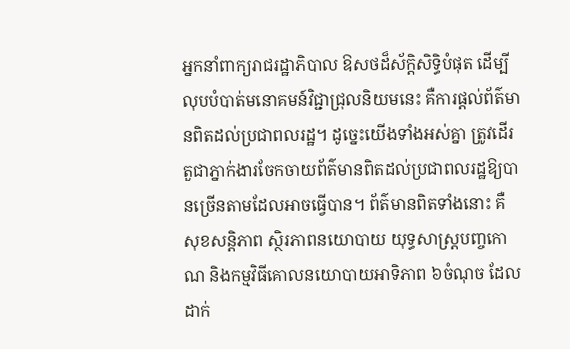អ្នកនាំពាក្យរាជរដ្ឋាភិបាល ឱសថដ៏ស័ក្តិសិទ្ធិបំផុត ដើម្បីលុបបំបាត់មនោគមន៍វិជ្ជាជ្រុលនិយមនេះ គឺការផ្តល់ព័ត៌មានពិតដល់ប្រជាពលរដ្ឋ។ ដូច្នេះយើងទាំងអស់គ្នា ត្រូវដើរតួជាភ្នាក់ងារចែកចាយព័ត៌មានពិតដល់ប្រជាពលរដ្ឋឱ្យបានច្រើនតាមដែលអាចធ្វើបាន។ ព័ត៌មានពិតទាំងនោះ គឺសុខសន្តិភាព ស្ថិរភាពនយោបាយ យុទ្ធសាស្ត្របញ្ចកោណ និងកម្មវិធីគោលនយោបាយអាទិភាព ៦ចំណុច ដែលដាក់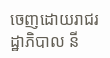ចេញដោយរាជរដ្ឋាភិបាល នី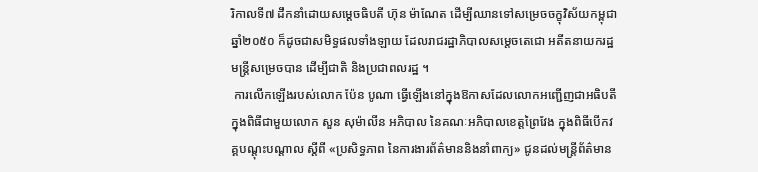រិកាលទី៧ ដឹកនាំដោយសម្តេចធិបតី ហ៊ុន ម៉ាណែត ដើម្បីឈានទៅសម្រេចចក្ខុវិស័យកម្ពុជាឆ្នាំ២០៥០ ក៏ដូចជាសមិទ្ធផលទាំងឡាយ ដែលរាជរដ្ឋាភិបាលសម្តេចតេជោ អតីតនាយករដ្ឋមន្ត្រីសម្រេចបាន ដើម្បីជាតិ និងប្រជាពលរដ្ឋ ។
 ការលើកឡើងរបស់លោក ប៉ែន បូណា ធ្វើឡើងនៅក្នុងឱកាសដែលលោកអញ្ជើញជាអធិបតីក្នុងពិធីជាមួយលោក សួន សុម៉ាលីន អភិបាល នៃគណៈអភិបាលខេត្តព្រៃវែង ក្នុងពិធីបើកវគ្គបណ្តុះបណ្តាល ស្តីពី «ប្រសិទ្ធភាព នៃការងារព័ត៌មាននិងនាំពាក្យ» ជូនដល់មន្ត្រីព័ត៌មាន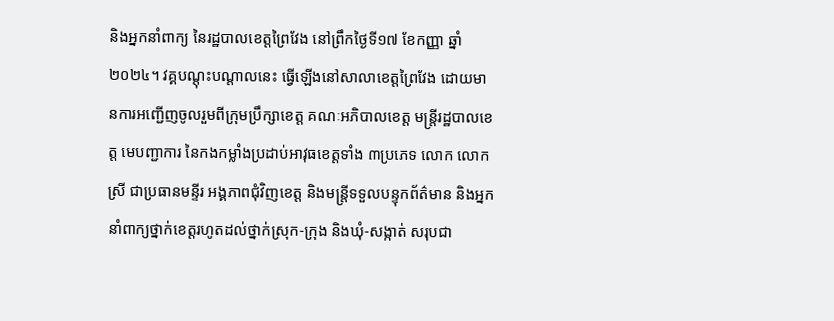និងអ្នកនាំពាក្យ នៃរដ្ឋបាលខេត្តព្រៃវែង នៅព្រឹកថ្ងៃទី១៧ ខែកញ្ញា ឆ្នាំ២០២៤។ វគ្គបណ្តុះបណ្តាលនេះ ធ្វើឡើងនៅសាលាខេត្តព្រៃវែង ដោយមានការអញ្ជើញចូលរួមពីក្រុមប្រឹក្សាខេត្ត គណៈអភិបាលខេត្ត មន្ត្រីរដ្ឋបាលខេត្ត មេបញ្ជាការ នៃកងកម្លាំងប្រដាប់អាវុធខេត្តទាំង ៣ប្រភេទ លោក លោកស្រី ជាប្រធានមន្ទីរ អង្គភាពជុំវិញខេត្ត និងមន្ត្រីទទួលបន្ទុកព័ត៌មាន និងអ្នកនាំពាក្យថ្នាក់ខេត្តរហូតដល់ថ្នាក់ស្រុក-ក្រុង និងឃុំ-សង្កាត់ សរុបជា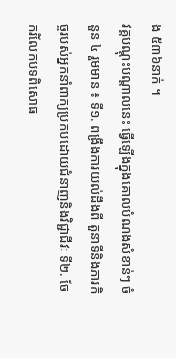ង ៥៣៦នាក់ ។
វគ្គបណ្តុះបណ្តាលនេះ ធ្វើឡើងក្នុងគោលបំណងសំខាន់ៗ ចំនួន ៤ រួមមាន ៖ ទី១. ពង្រឹងការយល់ដឹងពី តួនាទីនិងភារកិច្ចរបស់អ្នកនាំពាក្យប្រកបដោយជំនាញនិងវិជ្ជាជីវៈ ទី២. ចែករំលែកបទពិសោធ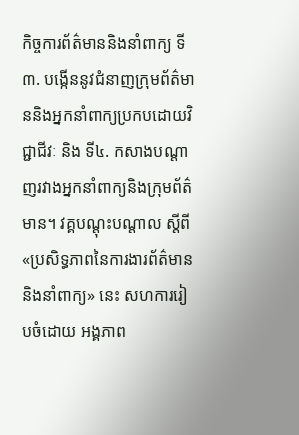កិច្ចការព័ត៌មាននិងនាំពាក្យ ទី៣. បង្កើននូវជំនាញក្រុមព័ត៌មាននិងអ្នកនាំពាក្យប្រកបដោយវិជ្ជាជីវៈ និង ទី៤. កសាងបណ្តាញរវាងអ្នកនាំពាក្យនិងក្រុមព័ត៌មាន។ វគ្គបណ្តុះបណ្តាល ស្តីពី «ប្រសិទ្ធភាពនៃការងារព័ត៌មាននិងនាំពាក្យ» នេះ សហការរៀបចំដោយ អង្គភាព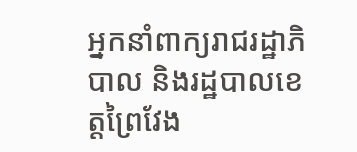អ្នកនាំពាក្យរាជរដ្ឋាភិបាល និងរដ្ឋបាលខេត្តព្រៃវែង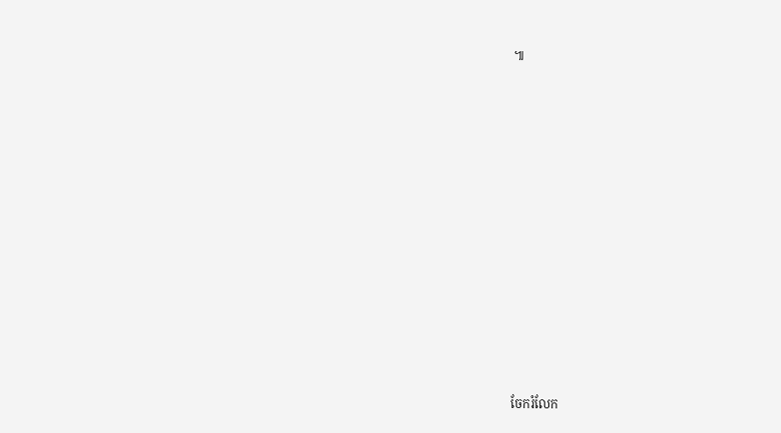៕












ចែករំលែក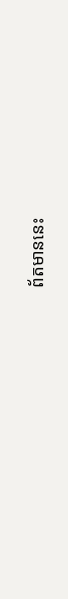ព័តមាននេះ